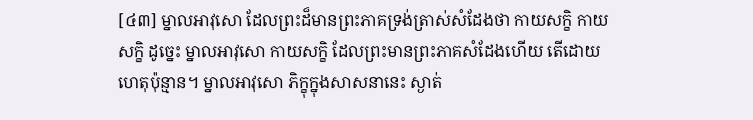[៤៣] ម្នាលអាវុសោ ដែលព្រះដ៏មានព្រះភាគទ្រង់ត្រាស់សំដែងថា កាយសក្ខិ កាយសក្ខិ ដូច្នេះ ម្នាលអាវុសោ កាយសក្ខិ ដែលព្រះមានព្រះភាគសំដែងហើយ តើដោយហេតុប៉ុន្មាន។ ម្នាលអាវុសោ ភិក្ខុក្នុងសាសនានេះ ស្ងាត់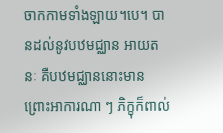ចាកកាមទាំងឡាយ។បេ។ បានដល់នូវបឋមជ្ឈាន អាយតនៈ គឺបឋមជ្ឈាននោះមាន ព្រោះអាការណា ៗ ភិក្ខុក៏ពាល់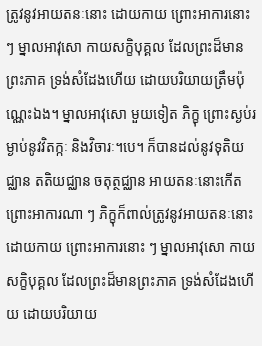ត្រូវនូវអាយតនៈនោះ ដោយកាយ ព្រោះអាការនោះ ៗ ម្នាលអាវុសោ កាយសក្ខិបុគ្គល ដែលព្រះដ៏មានព្រះភាគ ទ្រង់សំដែងហើយ ដោយបរិយាយត្រឹមប៉ុណ្ណេះឯង។ ម្នាលអាវុសោ មួយទៀត ភិក្ខុ ព្រោះស្ងប់រម្ងាប់នូវវិតក្កៈ និងវិចារៈ។បេ។ ក៏បានដល់នូវទុតិយជ្ឈាន តតិយជ្ឈាន ចតុត្ថជ្ឈាន អាយតនៈនោះកើត ព្រោះអាការណា ៗ ភិក្ខុក៏ពាល់ត្រូវនូវអាយតនៈនោះ ដោយកាយ ព្រោះអាការនោះ ៗ ម្នាលអាវុសោ កាយសក្ខិបុគ្គល ដែលព្រះដ៏មានព្រះភាគ ទ្រង់សំដែងហើយ ដោយបរិយាយ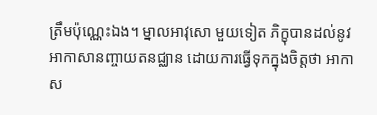ត្រឹមប៉ុណ្ណេះឯង។ ម្នាលអាវុសោ មួយទៀត ភិក្ខុបានដល់នូវអាកាសានញ្ចាយតនជ្ឈាន ដោយការធ្វើទុកក្នុងចិត្តថា អាកាស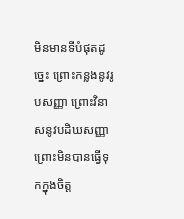មិនមានទីបំផុតដូច្នេះ ព្រោះកន្លងនូវរូបសញ្ញា ព្រោះវិនាសនូវបដិឃសញ្ញា ព្រោះមិនបានធ្វើទុកក្នុងចិត្ត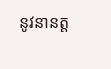នូវនានត្ត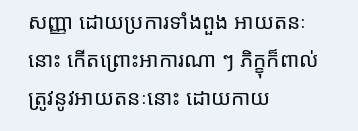សញ្ញា ដោយប្រការទាំងពួង អាយតនៈនោះ កើតព្រោះអាការណា ៗ ភិក្ខុក៏ពាល់ត្រូវនូវអាយតនៈនោះ ដោយកាយ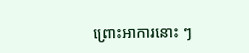ព្រោះអាការនោះ ៗ